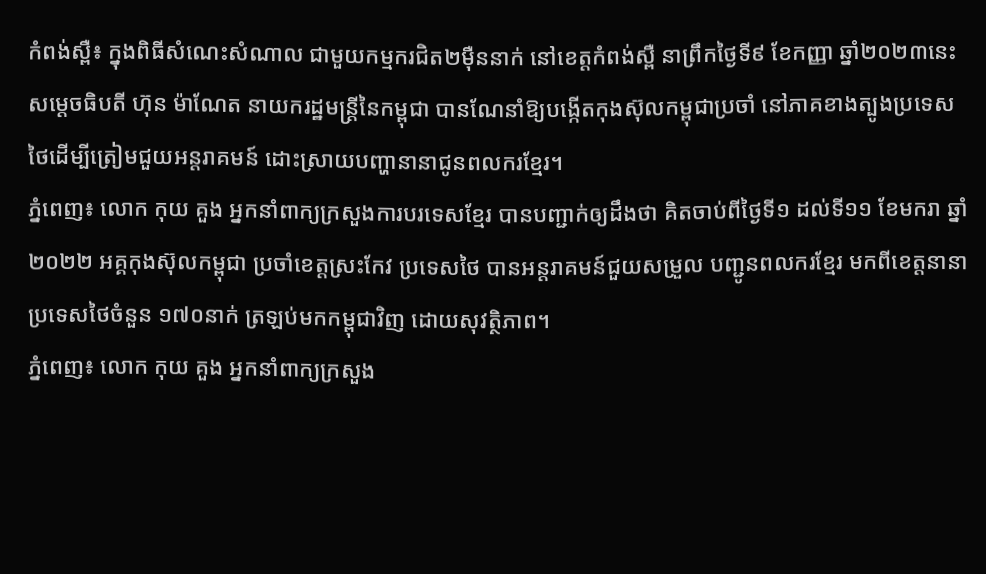កំពង់ស្ពឺ៖ ក្នុងពិធីសំណេះសំណាល ជាមួយកម្មករជិត២ម៉ឺននាក់ នៅខេត្តកំពង់ស្ពឺ នាព្រឹកថ្ងៃទី៩ ខែកញ្ញា ឆ្នាំ២០២៣នេះ សម្ដេចធិបតី ហ៊ុន ម៉ាណែត នាយករដ្ឋមន្រ្តីនៃកម្ពុជា បានណែនាំឱ្យបង្កើតកុងស៊ុលកម្ពុជាប្រចាំ នៅភាគខាងត្បូងប្រទេសថៃដើម្បីត្រៀមជួយអន្តរាគមន៍ ដោះស្រាយបញ្ហានានាជូនពលករខ្មែរ។
ភ្នំពេញ៖ លោក កុយ គួង អ្នកនាំពាក្យក្រសួងការបរទេសខ្មែរ បានបញ្ជាក់ឲ្យដឹងថា គិតចាប់ពីថ្ងៃទី១ ដល់ទី១១ ខែមករា ឆ្នាំ២០២២ អគ្គកុងស៊ុលកម្ពុជា ប្រចាំខេត្តស្រះកែវ ប្រទេសថៃ បានអន្តរាគមន៍ជួយសម្រួល បញ្ជូនពលករខ្មែរ មកពីខេត្តនានាប្រទេសថៃចំនួន ១៧០នាក់ ត្រឡប់មកកម្ពុជាវិញ ដោយសុវត្ថិភាព។
ភ្នំពេញ៖ លោក កុយ គួង អ្នកនាំពាក្យក្រសួង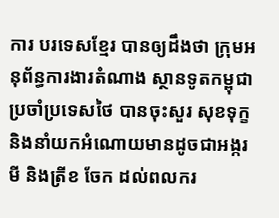ការ បរទេសខ្មែរ បានឲ្យដឹងថា ក្រុមអនុព័ន្ធការងារតំណាង ស្ថានទូតកម្ពុជាប្រចាំប្រទេសថៃ បានចុះសួរ សុខទុក្ខ និងនាំយកអំណោយមានដូចជាអង្ករ មី និងត្រីខ ចែក ដល់ពលករ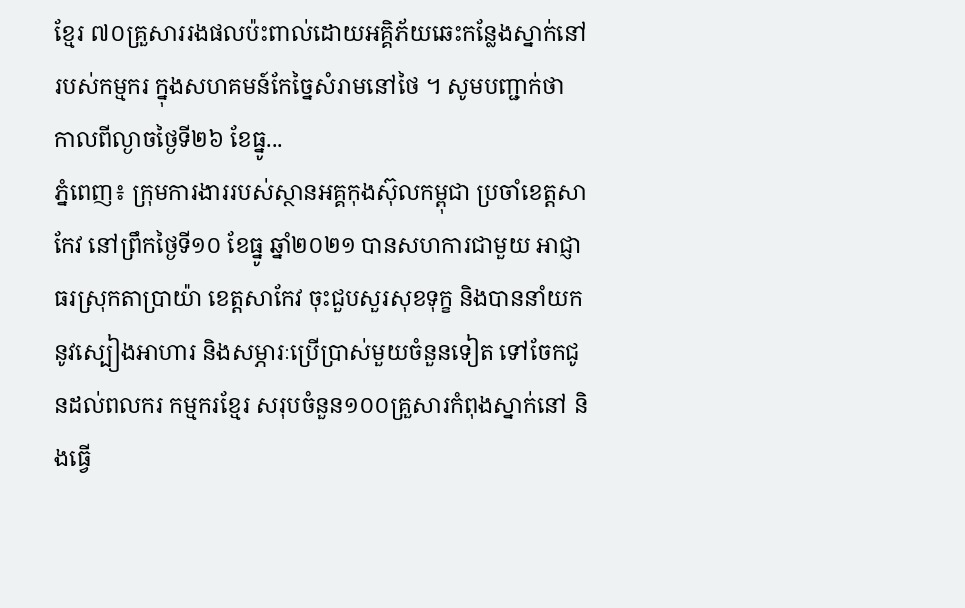ខ្មែរ ៧០គ្រួសាររងផលប៉ះពាល់ដោយអគ្គិភ័យឆេះកន្លែងស្នាក់នៅរបស់កម្មករ ក្នុងសហគមន៍កែច្នៃសំរាមនៅថៃ ។ សូមបញ្ជាក់ថា កាលពីល្ងាចថ្ងៃទី២៦ ខែធ្នូ...
ភ្នំពេញ៖ ក្រុមការងាររបស់ស្ថានអគ្គកុងស៊ុលកម្ពុជា ប្រចាំខេត្តសាកែវ នៅព្រឹកថ្ងៃទី១០ ខែធ្នូ ឆ្នាំ២០២១ បានសហការជាមួយ អាជ្ញាធរស្រុកតាប្រាយ៉ា ខេត្តសាកែវ ចុះជួបសួរសុខទុក្ខ និងបាននាំយកនូវស្បៀងអាហារ និងសម្ភារៈប្រើប្រាស់មួយចំនួនទៀត ទៅចែកជូនដល់ពលករ កម្មករខ្មែរ សរុបចំនួន១០០គ្រួសារកំពុងស្នាក់នៅ និងធ្វើ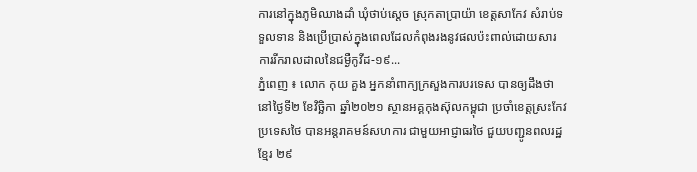ការនៅក្នុងភូមិឈាងដាំ ឃុំថាប់ស្តេច ស្រុកតាប្រាយ៉ា ខេត្តសាកែវ សំរាប់ទទួលទាន និងប្រើប្រាស់ក្នុងពេលដែលកំពុងរងនូវផលប៉ះពាល់ដោយសារ ការរីករាលដាលនៃជម្ងឺកូវីដ-១៩...
ភ្នំពេញ ៖ លោក កុយ គួង អ្នកនាំពាក្យក្រសួងការបរទេស បានឲ្យដឹងថា នៅថ្ងៃទី២ ខែវិច្ឆិកា ឆ្នាំ២០២១ ស្ថានអគ្គកុងស៊ុលកម្ពុជា ប្រចាំខេត្តស្រះកែវ ប្រទេសថៃ បានអន្តរាគមន៍សហការ ជាមួយអាជ្ញាធរថៃ ជួយបញ្ជូនពលរដ្ឋខ្មែរ ២៩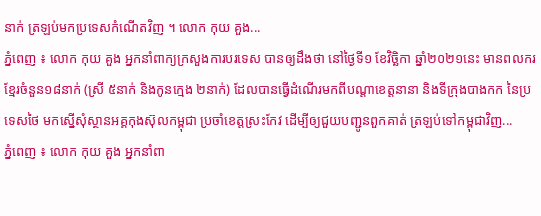នាក់ ត្រឡប់មកប្រទេសកំណើតវិញ ។ លោក កុយ គួង...
ភ្នំពេញ ៖ លោក កុយ គួង អ្នកនាំពាក្យក្រសួងការបរទេស បានឲ្យដឹងថា នៅថ្ងៃទី១ ខែវិច្ឆិកា ឆ្នាំ២០២១នេះ មានពលករខ្មែរចំនួន១៨នាក់ (ស្រី ៥នាក់ និងកូនក្មេង ២នាក់) ដែលបានធ្វើដំណើរមកពីបណ្តាខេត្តនានា និងទីក្រុងបាងកក នៃប្រទេសថៃ មកស្នើសុំស្ថានអគ្គកុងស៊ុលកម្ពុជា ប្រចាំខេត្តស្រះកែវ ដើម្បីឲ្យជួយបញ្ជូនពួកគាត់ ត្រឡប់ទៅកម្ពុជាវិញ...
ភ្នំពេញ ៖ លោក កុយ គួង អ្នកនាំពា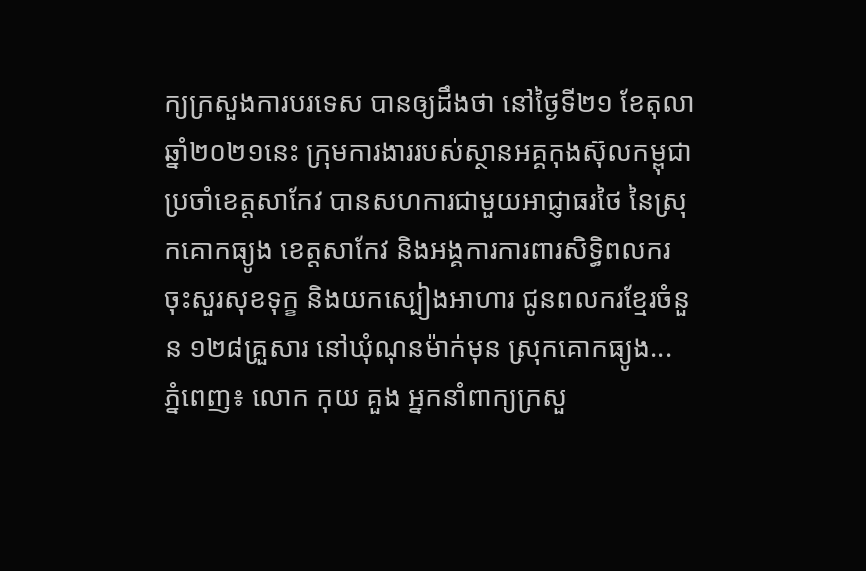ក្យក្រសួងការបរទេស បានឲ្យដឹងថា នៅថ្ងៃទី២១ ខែតុលា ឆ្នាំ២០២១នេះ ក្រុមការងាររបស់ស្ថានអគ្គកុងស៊ុលកម្ពុជា ប្រចាំខេត្តសាកែវ បានសហការជាមួយអាជ្ញាធរថៃ នៃស្រុកគោកធ្យូង ខេត្តសាកែវ និងអង្គការការពារសិទ្ធិពលករ ចុះសួរសុខទុក្ខ និងយកស្បៀងអាហារ ជូនពលករខ្មែរចំនួន ១២៨គ្រួសារ នៅឃុំណុនម៉ាក់មុន ស្រុកគោកធ្យូង...
ភ្នំពេញ៖ លោក កុយ គួង អ្នកនាំពាក្យក្រសួ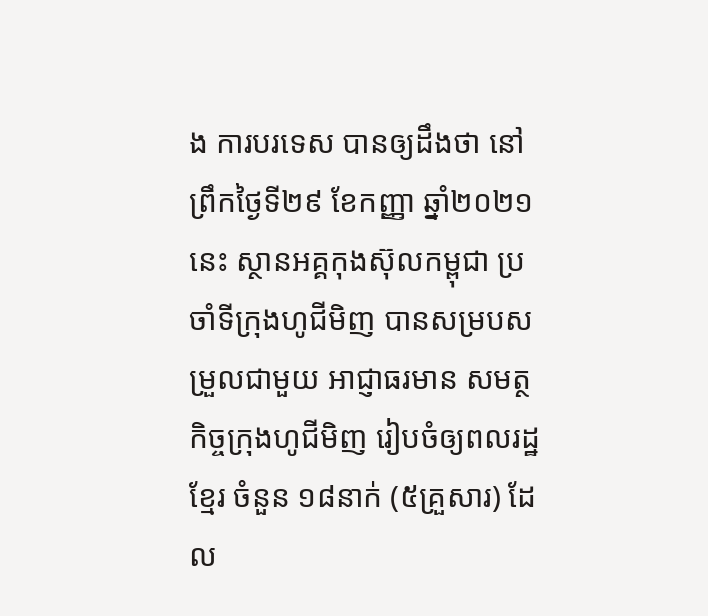ង ការបរទេស បានឲ្យដឹងថា នៅព្រឹកថ្ងៃទី២៩ ខែកញ្ញា ឆ្នាំ២០២១នេះ ស្ថានអគ្គកុងស៊ុលកម្ពុជា ប្រចាំទីក្រុងហូជីមិញ បានសម្របសម្រួលជាមួយ អាជ្ញាធរមាន សមត្ថកិច្ចក្រុងហូជីមិញ រៀបចំឲ្យពលរដ្ឋខ្មែរ ចំនួន ១៨នាក់ (៥គ្រួសារ) ដែល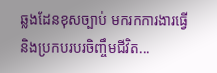ឆ្លងដែនខុសច្បាប់ មករកការងារធ្វើ និងប្រកបរបរចិញ្ចឹមជីវិត...